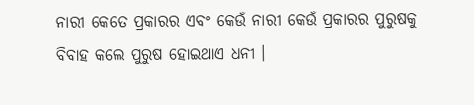ନାରୀ କେତେ ପ୍ରକାରର ଏବଂ କେଉଁ ନାରୀ କେଉଁ ପ୍ରକାରର ପୁରୁଷକୁ ବିବାହ କଲେ ପୁରୁଷ ହୋଇଥାଏ ଧନୀ ।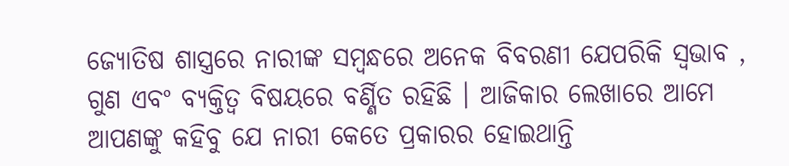ଜ୍ୟୋତିଷ ଶାସ୍ତ୍ରରେ ନାରୀଙ୍କ ସମ୍ବନ୍ଧରେ ଅନେକ ବିବରଣୀ ଯେପରିକି ସ୍ୱଭାବ , ଗୁଣ ଏବଂ ବ୍ୟକ୍ତିତ୍ୱ ବିଷୟରେ ବର୍ଣ୍ଣିତ ରହିଛି । ଆଜିକାର ଲେଖାରେ ଆମେ ଆପଣଙ୍କୁ କହିବୁ ଯେ ନାରୀ କେତେ ପ୍ରକାରର ହୋଇଥାନ୍ତି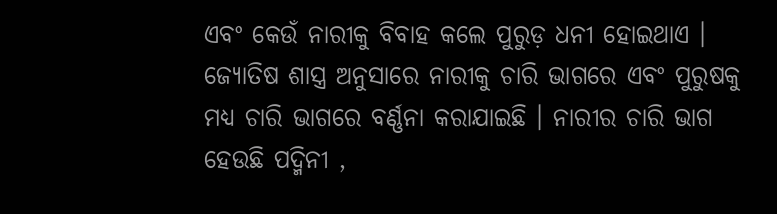ଏବଂ କେଉଁ ନାରୀକୁ ବିବାହ କଲେ ପୁରୁଡ଼ ଧନୀ ହୋଇଥାଏ । ଜ୍ୟୋତିଷ ଶାସ୍ତ୍ର ଅନୁସାରେ ନାରୀକୁ ଚାରି ଭାଗରେ ଏବଂ ପୁରୁଷକୁ ମଧ୍ୟ ଚାରି ଭାଗରେ ବର୍ଣ୍ଣନା କରାଯାଇଛି । ନାରୀର ଚାରି ଭାଗ ହେଉଛି ପଦ୍ମିନୀ ,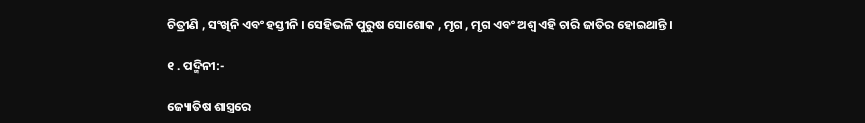ଚିତ୍ରୀଣି , ସଂଖିନି ଏବଂ ହସ୍ତୀନି । ସେହିଭଳି ପୁରୁଷ ସୋଶୋକ , ମୃଗ , ମୃଗ ଏବଂ ଅଶ୍ୱ ଏହି ଚାରି ଜାତିର ହୋଇଥାନ୍ତି ।

୧ . ପଦ୍ମିନୀ:-

ଜ୍ୟୋତିଷ ଶାସ୍ତ୍ରରେ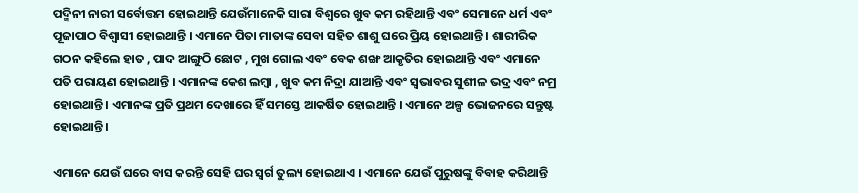ପଦ୍ମିନୀ ନାରୀ ସର୍ବୋତ୍ତମ ହୋଇଥାନ୍ତି ଯେଉଁମାନେକି ସାରା ବିଶ୍ୱରେ ଖୁବ କମ ରହିଥାନ୍ତି ଏବଂ ସେମାନେ ଧର୍ମ ଏବଂ ପୂଜାପାଠ ବିଶ୍ୱାସୀ ହୋଇଥାନ୍ତି । ଏମାନେ ପିତା ମାତାଙ୍କ ସେବା ସହିତ ଶାଶୁ ଘରେ ପ୍ରିୟ ହୋଇଥାନ୍ତି । ଶାରୀରିକ ଗଠନ କହିଲେ ହାତ , ପାଦ ଆଙ୍ଗୁଠି ଛୋଟ , ମୁଖ ଗୋଲ ଏବଂ ବେକ ଶଙ୍ଖ ଆକୃତିର ହୋଇଥାନ୍ତି ଏବଂ ଏମାନେ ପତି ପରାୟଣ ହୋଇଥାନ୍ତି । ଏମାନଙ୍କ କେଶ ଲମ୍ବା , ଖୁବ କମ ନିଦ୍ରା ଯାଆନ୍ତି ଏବଂ ସ୍ୱଭାବର ସୁଶୀଳ ଭଦ୍ର ଏବଂ ନମ୍ର ହୋଇଥାନ୍ତି । ଏମାନଙ୍କ ପ୍ରତି ପ୍ରଥମ ଦେଖାରେ ହିଁ ସମସ୍ତେ ଆକର୍ଷିତ ହୋଇଥାନ୍ତି । ଏମାନେ ଅଳ୍ପ ଭୋଜନରେ ସନ୍ତୁଷ୍ଟ ହୋଇଥାନ୍ତି ।

ଏମାନେ ଯେଉଁ ଘରେ ବାସ କରନ୍ତି ସେହି ଘର ସ୍ୱର୍ଗ ତୁଲ୍ୟ ହୋଇଥାଏ । ଏମାନେ ଯେଉଁ ପୁରୁଷଙ୍କୁ ବିବାହ କରିଥାନ୍ତି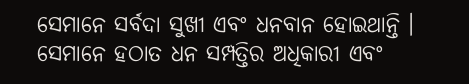ସେମାନେ ସର୍ବଦା ସୁଖୀ ଏବଂ ଧନବାନ ହୋଇଥାନ୍ତି । ସେମାନେ ହଠାତ ଧନ ସମ୍ପତ୍ତିର ଅଧିକାରୀ ଏବଂ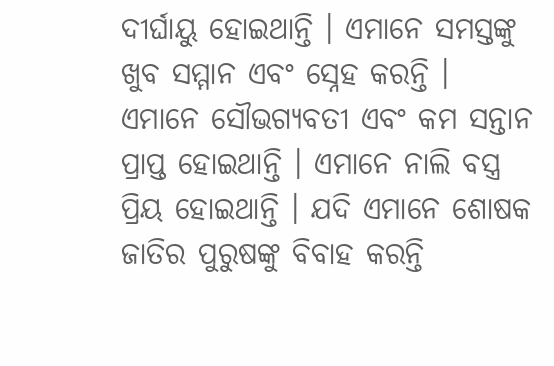ଦୀର୍ଘାୟୁ ହୋଇଥାନ୍ତି । ଏମାନେ ସମସ୍ତଙ୍କୁ ଖୁବ ସମ୍ମାନ ଏବଂ ସ୍ନେହ କରନ୍ତି । ଏମାନେ ସୌଭଗ୍ୟବତୀ ଏବଂ କମ ସନ୍ତାନ ପ୍ରାପ୍ତ ହୋଇଥାନ୍ତି । ଏମାନେ ନାଲି ବସ୍ତ୍ର ପ୍ରିୟ ହୋଇଥାନ୍ତି । ଯଦି ଏମାନେ ଶୋଷକ ଜାତିର ପୁରୁଷଙ୍କୁ ବିବାହ କରନ୍ତି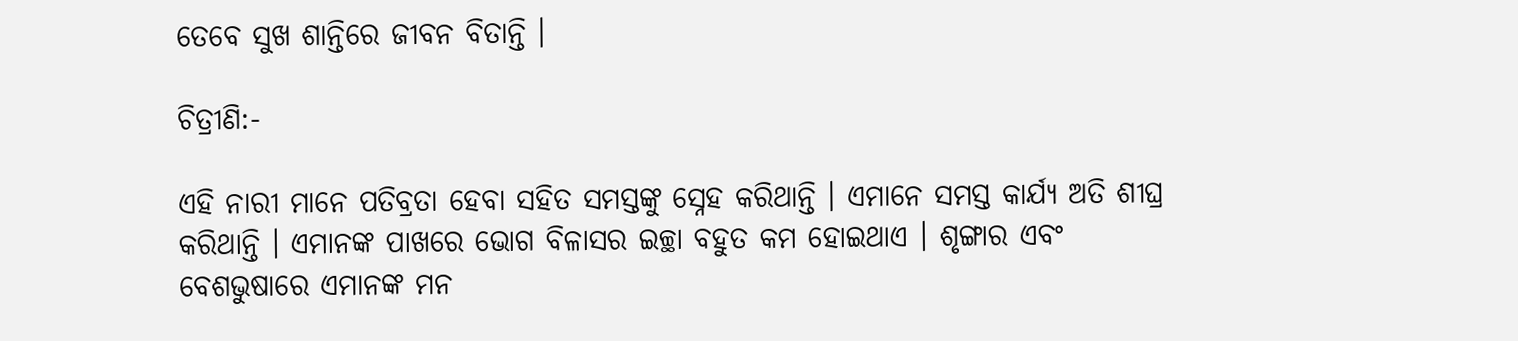ତେବେ ସୁଖ ଶାନ୍ତିରେ ଜୀବନ ବିତାନ୍ତି ।

ଚିତ୍ରୀଣି:-

ଏହି ନାରୀ ମାନେ ପତିବ୍ରତା ହେବା ସହିତ ସମସ୍ତଙ୍କୁ ସ୍ନେହ କରିଥାନ୍ତି । ଏମାନେ ସମସ୍ତ କାର୍ଯ୍ୟ ଅତି ଶୀଘ୍ର କରିଥାନ୍ତି । ଏମାନଙ୍କ ପାଖରେ ଭୋଗ ବିଳାସର ଇଚ୍ଛା ବହୁତ କମ ହୋଇଥାଏ । ଶୃଙ୍ଗାର ଏବଂ ବେଶଭୁଷାରେ ଏମାନଙ୍କ ମନ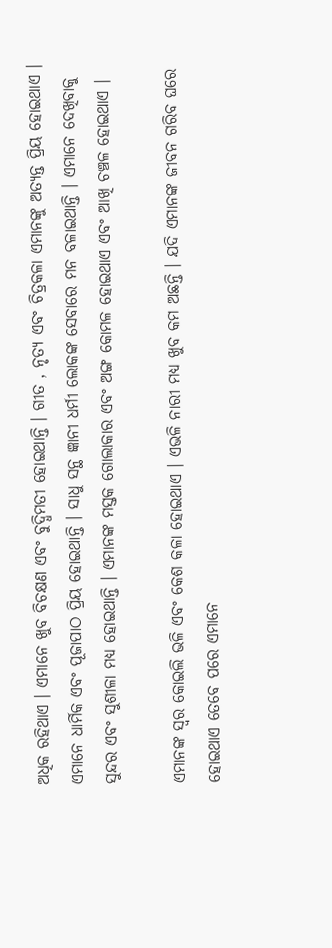ଅଧିକ ରହିଥାଏ । ଏମାନେ ଖୁବ ବିଚକ୍ଷଣ ଏବଂ ବୁଦ୍ଧିମତୀ ହୋଇଥାନ୍ତି । ଗୀତ , ନୃତ୍ୟ ଏବଂ ଚିତ୍ରକଳା ଏମାନଙ୍କୁ ଅତ୍ୟନ୍ତ ପ୍ରିୟ ହୋଇଥାଏ । ଏମାନେ ଧାର୍ମିକ ଏବଂ ପୂଜାପାଠ ପ୍ରିୟ ହୋଇଥାନ୍ତି । ସାଧୁ ସନ୍ଥ ଜ୍ଞାନୀ ଧର୍ମୀ ଲୋକଙ୍କ ସେବାରେ ମନ ବଳାଇଥାନ୍ତି । ଏମାନେ ଦେଖିବାକୁ ସୁନ୍ଦର ଏବଂ ସୁଶୀଳା ମଧ୍ୟ ହୋଇଥାନ୍ତି । ଏମାନଙ୍କ ମସ୍ତକ ଗୋଲାକାର ଏବଂ ଅଙ୍ଗ କୋମଳ ହୋଇଥାଏ ଏବଂ ଆଖି ଚଞ୍ଚଳ ହୋଇଥାଏ ।

ଏମାନଙ୍କ ସ୍ୱର କୋଇଲି ଭଳି ଏବଂ କେଶ କଳା ହୋଇଥାଏ । ଏଭଳି ନାରୀ ମଧ୍ୟ ଖୁବ କମ ଅଛନ୍ତି । ଯଦି ଏମାନଙ୍କ ଜୀବନ ଗରିବ ଘରେ ହୋଇଥାଏ ତେବେ ପରେ ଏମାନେ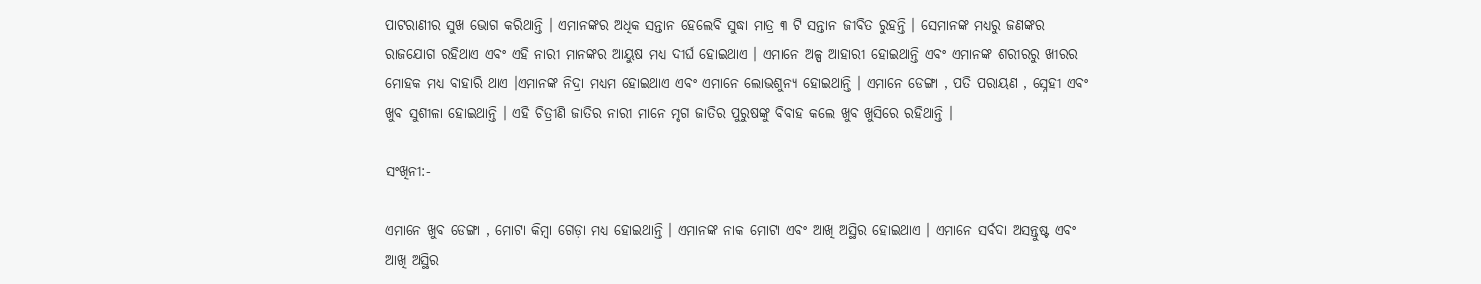ପାଟରାଣୀର ସୁଖ ଭୋଗ କରିଥାନ୍ତି । ଏମାନଙ୍କର ଅଧିକ ସନ୍ତାନ ହେଲେବି ସୁଦ୍ଧା ମାତ୍ର ୩ ଟି ସନ୍ତାନ ଜୀବିତ ରୁହନ୍ତି । ସେମାନଙ୍କ ମଧ୍ୟରୁ ଜଣଙ୍କର ରାଜଯୋଗ ରହିଥାଏ ଏବଂ ଏହି ନାରୀ ମାନଙ୍କର ଆୟୁଷ ମଧ୍ୟ ଦୀର୍ଘ ହୋଇଥାଏ । ଏମାନେ ଅଳ୍ପ ଆହାରୀ ହୋଇଥାନ୍ତି ଏବଂ ଏମାନଙ୍କ ଶରୀରରୁ ଖୀରର ମୋହକ ମଧ୍ୟ ବାହାରି ଥାଏ ।ଏମାନଙ୍କ ନିଦ୍ରା ମଧ୍ୟମ ହୋଇଥାଏ ଏବଂ ଏମାନେ ଲୋଭଶୁନ୍ୟ ହୋଇଥାନ୍ତି । ଏମାନେ ଡେଙ୍ଗା , ପତି ପରାୟଣ , ସ୍ନେହୀ ଏବଂ ଖୁବ ସୁଶୀଳା ହୋଇଥାନ୍ତି । ଏହି ଚିତ୍ରୀଣି ଜାତିର ନାରୀ ମାନେ ମୃଗ ଜାତିର ପୁରୁଷଙ୍କୁ ବିବାହ କଲେ ଖୁବ ଖୁସିରେ ରହିଥାନ୍ତି ।

ସଂଖିନୀ:-

ଏମାନେ ଖୁବ ଡେଙ୍ଗା , ମୋଟା କିମ୍ବା ଗେଡ଼ା ମଧ୍ୟ ହୋଇଥାନ୍ତି । ଏମାନଙ୍କ ନାକ ମୋଟା ଏବଂ ଆଖି ଅସ୍ଥିର ହୋଇଥାଏ । ଏମାନେ ସର୍ବଦା ଅସନ୍ତୁଷ୍ଟ ଏବଂ ଆଖି ଅସ୍ଥିର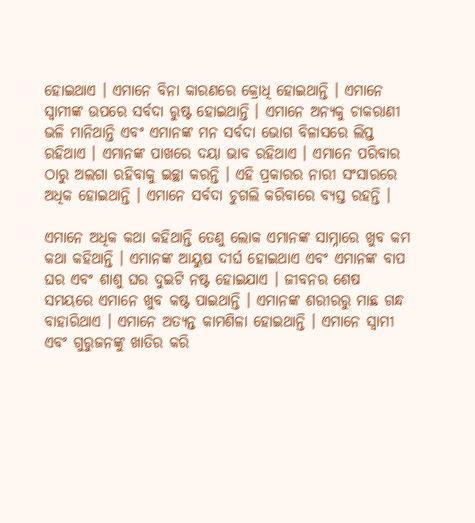ହୋଇଥାଏ । ଏମାନେ ବିନା କାରଣରେ କ୍ରୋଧି ହୋଇଥାନ୍ତି । ଏମାନେ ସ୍ୱାମୀଙ୍କ ଉପରେ ସର୍ବଦା ରୁଷ୍ଟ ହୋଇଥାନ୍ତି । ଏମାନେ ଅନ୍ୟକୁ ଚାକରାଣୀ ଭଳି ମାନିଥାନ୍ତି ଏବଂ ଏମାନଙ୍କ ମନ ସର୍ବଦା ଭୋଗ ବିଳାସରେ ଲିପ୍ତ ରହିଥାଏ । ଏମାନଙ୍କ ପାଖରେ ଦୟା ଭାବ ରହିଥାଏ । ଏମାନେ ପରିବାର ଠାରୁ ଅଲଗା ରହିବାକୁ ଇଚ୍ଛା କରନ୍ତି । ଏହି ପ୍ରକାରର ନାରୀ ସଂସାରରେ ଅଧିକ ହୋଇଥାନ୍ତି । ଏମାନେ ସର୍ବଦା ଚୁଗଲି କରିବାରେ ବ୍ୟସ୍ତ ରହନ୍ତି ।

ଏମାନେ ଅଧିକ କଥା କହିଥାନ୍ତି ତେଣୁ ଲୋକ ଏମାନଙ୍କ ସାମ୍ନାରେ ଖୁବ କମ କଥା କହିଥାନ୍ତି । ଏମାନଙ୍କ ଆୟୁଷ ଦୀର୍ଘ ହୋଇଥାଏ ଏବଂ ଏମାନଙ୍କ ବାପ ଘର ଏବଂ ଶାଶୁ ଘର ଦୁଇଟି ନଷ୍ଟ ହୋଇଯାଏ । ଜୀବନର ଶେଷ ସମୟରେ ଏମାନେ ଖୁବ କଷ୍ଟ ପାଇଥାନ୍ତି । ଏମାନଙ୍କ ଶରୀରରୁ ମାଛ ଗନ୍ଧ ବାହାରିଥାଏ । ଏମାନେ ଅତ୍ୟନ୍ତ କାମଶିଳା ହୋଇଥାନ୍ତି । ଏମାନେ ସ୍ୱାମୀ ଏବଂ ଗୁରୁଜନଙ୍କୁ ଖାତିର କରି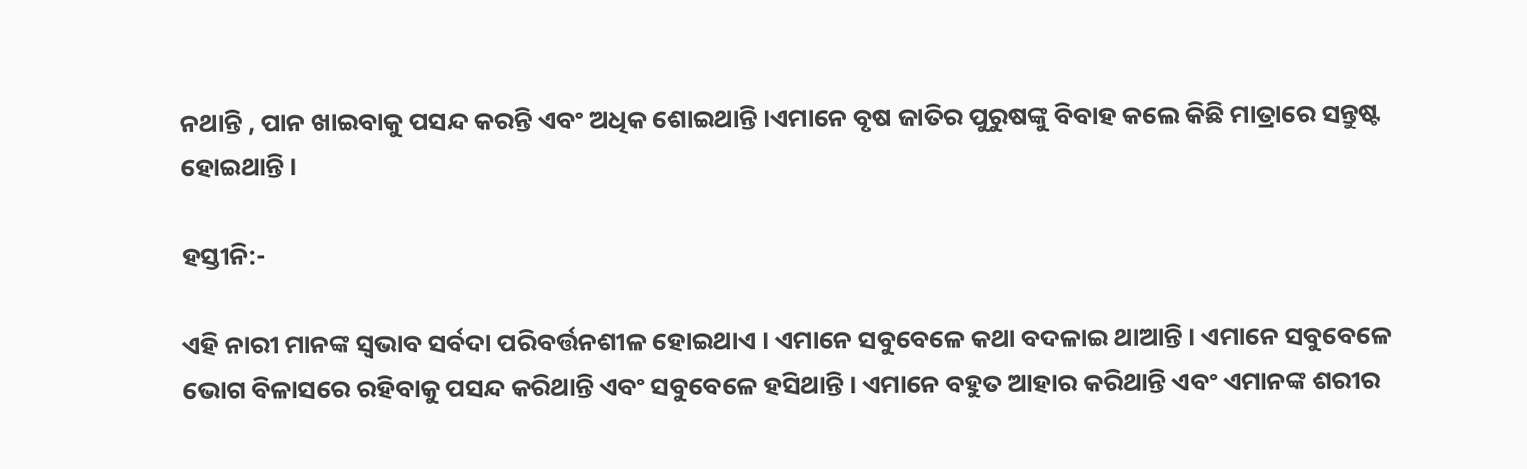ନଥାନ୍ତି , ପାନ ଖାଇବାକୁ ପସନ୍ଦ କରନ୍ତି ଏବଂ ଅଧିକ ଶୋଇଥାନ୍ତି ।ଏମାନେ ବୃଷ ଜାତିର ପୁରୁଷଙ୍କୁ ବିବାହ କଲେ କିଛି ମାତ୍ରାରେ ସନ୍ତୁଷ୍ଟ ହୋଇଥାନ୍ତି ।

ହସ୍ତୀନି:-

ଏହି ନାରୀ ମାନଙ୍କ ସ୍ଵଭାବ ସର୍ବଦା ପରିବର୍ତ୍ତନଶୀଳ ହୋଇଥାଏ । ଏମାନେ ସବୁବେଳେ କଥା ବଦଳାଇ ଥାଆନ୍ତି । ଏମାନେ ସବୁବେଳେ ଭୋଗ ବିଳାସରେ ରହିବାକୁ ପସନ୍ଦ କରିଥାନ୍ତି ଏବଂ ସବୁବେଳେ ହସିଥାନ୍ତି । ଏମାନେ ବହୁତ ଆହାର କରିଥାନ୍ତି ଏବଂ ଏମାନଙ୍କ ଶରୀର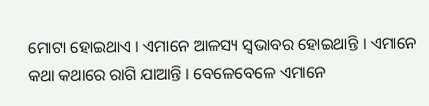ମୋଟା ହୋଇଥାଏ । ଏମାନେ ଆଳସ୍ୟ ସ୍ୱଭାବର ହୋଇଥାନ୍ତି । ଏମାନେ କଥା କଥାରେ ରାଗି ଯାଆନ୍ତି । ବେଳେବେଳେ ଏମାନେ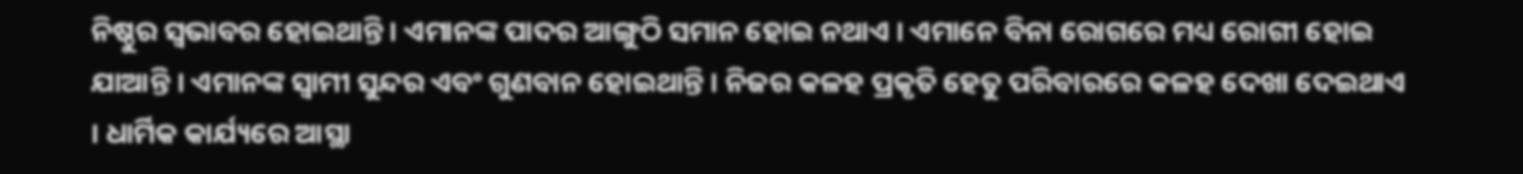ନିଷ୍ଠୁର ସ୍ୱଭାବର ହୋଇଥାନ୍ତି । ଏମାନଙ୍କ ପାଦର ଆଙ୍ଗୁଠି ସମାନ ହୋଇ ନଥାଏ । ଏମାନେ ବିନା ରୋଗରେ ମଧ୍ୟ ରୋଗୀ ହୋଇ ଯାଆନ୍ତି । ଏମାନଙ୍କ ସ୍ୱାମୀ ସୁନ୍ଦର ଏବଂ ଗୁଣବାନ ହୋଇଥାନ୍ତି । ନିଜର କଳହ ପ୍ରକୃତି ହେତୁ ପରିବାରରେ କଳହ ଦେଖା ଦେଇଥାଏ । ଧାର୍ମିକ କାର୍ଯ୍ୟରେ ଆସ୍ଥା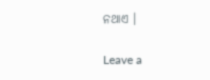ନଥାଏ ।

Leave a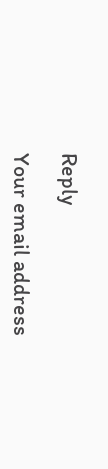Reply

Your email address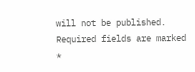will not be published. Required fields are marked *